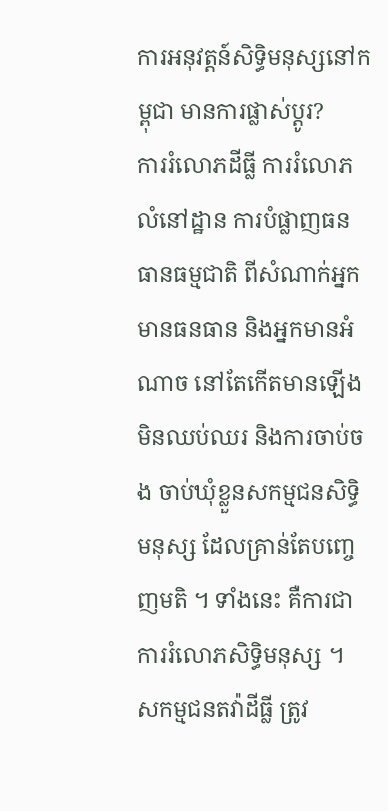ការអនុវត្តន៍សិទ្ធិមនុស្សនៅកម្ពុជា មានការផ្លាស់ប្តូរ?
ការរំលោភដីធ្លី ការរំលោភលំនៅដ្ឋាន ការបំផ្លាញធនធានធម្មជាតិ ពីសំណាក់អ្នកមានធនធាន និងអ្នកមានអំណាច នៅតែកើតមានឡើងមិនឈប់ឈរ និងការចាប់ចង ចាប់ឃុំខ្លួនសកម្មជនសិទ្ធិមនុស្ស ដែលគ្រាន់តែបញ្ចេញមតិ ។ ទាំងនេះ គឺការជាការរំលោភសិទ្ធិមនុស្ស ។
សកម្មជនតវ៉ាដីធ្លី ត្រូវ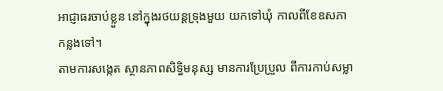អាជ្ញាធរចាប់ខ្លួន នៅក្នុងរថយន្ដទ្រុងមួយ យកទៅឃុំ កាលពីខែឧសភាកន្លងទៅ។
តាមការសង្កេត ស្ថានភាពសិទ្ធិមនុស្ស មានការប្រែប្រួល ពីការកាប់សម្លា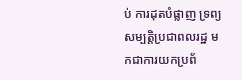ប់ ការដុតបំផ្លាញ ទ្រព្យសម្បត្តិប្រជាពលរដ្ឋ មកជាការយកប្រព័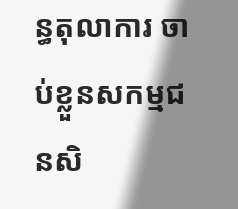ន្ធតុលាការ ចាប់ខ្លួនសកម្មជនសិ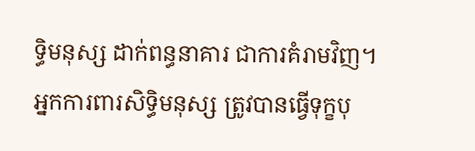ទ្ធិមនុស្ស ដាក់ពន្ធនាគារ ជាការគំរាមវិញ។ អ្នកការពារសិទ្ធិមនុស្ស ត្រូវបានធ្វើទុក្ខបុ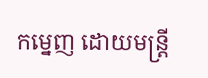កម្នេញ ដោយមន្ត្រី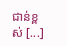ជាន់ខ្ពស់ [...]